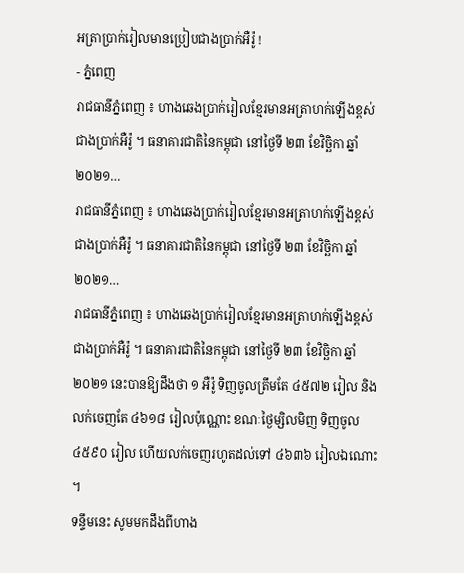អត្រាប្រាក់រៀលមានប្រៀបជាងប្រាក់អឺរ៉ូ !
- ភ្នំពេញ
រាជធានីភ្នំពេញ ៖ ហាងឆេងប្រាក់រៀលខ្មែរមានអត្រាហក់ឡើងខ្ពស់ជាងប្រាក់អឺរ៉ូ ។ ធនាគារជាតិនៃកម្ពុជា នៅថ្ងៃទី ២៣ ខែវិច្ឆិកា ឆ្នាំ ២០២១…
រាជធានីភ្នំពេញ ៖ ហាងឆេងប្រាក់រៀលខ្មែរមានអត្រាហក់ឡើងខ្ពស់ជាងប្រាក់អឺរ៉ូ ។ ធនាគារជាតិនៃកម្ពុជា នៅថ្ងៃទី ២៣ ខែវិច្ឆិកា ឆ្នាំ ២០២១…
រាជធានីភ្នំពេញ ៖ ហាងឆេងប្រាក់រៀលខ្មែរមានអត្រាហក់ឡើងខ្ពស់ជាងប្រាក់អឺរ៉ូ ។ ធនាគារជាតិនៃកម្ពុជា នៅថ្ងៃទី ២៣ ខែវិច្ឆិកា ឆ្នាំ ២០២១ នេះបានឱ្យដឹងថា ១ អឺរ៉ូ ទិញចូលត្រឹមតែ ៤៥៧២ រៀល និងលក់ចេញតែ ៤៦១៨ រៀលប៉ុណ្ណោះ ខណៈថ្ងៃម្សិលមិញ ទិញចូល ៤៥៩០ រៀល ហើយលក់ចេញរហូតដល់ទៅ ៤៦៣៦ រៀលឯណោះ ។
ទន្ទឹមនេះ សូមមកដឹងពីហាង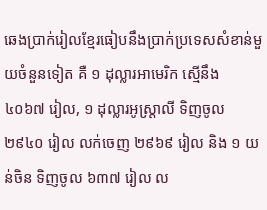ឆេងប្រាក់រៀលខ្មែរធៀបនឹងប្រាក់ប្រទេសសំខាន់មួយចំនួនទៀត គឺ ១ ដុល្លារអាមេរិក ស្មើនឹង ៤០៦៧ រៀល, ១ ដុល្លារអូស្ត្រាលី ទិញចូល ២៩៤០ រៀល លក់ចេញ ២៩៦៩ រៀល និង ១ យន់ចិន ទិញចូល ៦៣៧ រៀល ល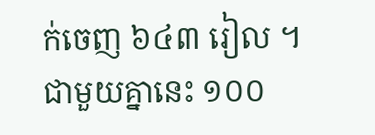ក់ចេញ ៦៤៣ រៀល ។
ជាមួយគ្នានេះ ១០០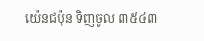យ៉េនជប៉ុន ទិញចូល ៣៥៤៣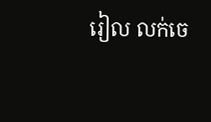រៀល លក់ចេ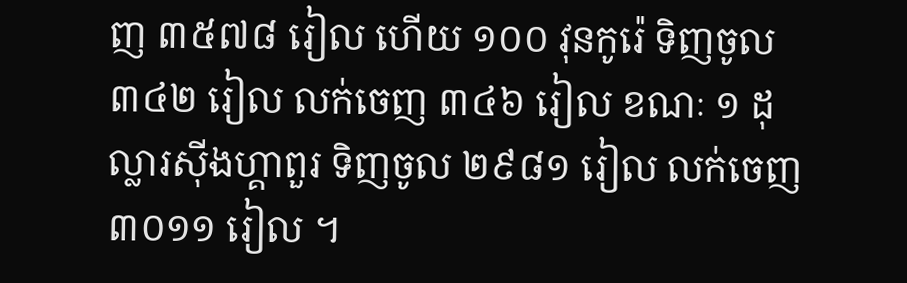ញ ៣៥៧៨ រៀល ហើយ ១០០ វុនកូរ៉េ ទិញចូល ៣៤២ រៀល លក់ចេញ ៣៤៦ រៀល ខណៈ ១ ដុល្លារស៊ីងហ្គាពួរ ទិញចូល ២៩៨១ រៀល លក់ចេញ ៣០១១ រៀល ។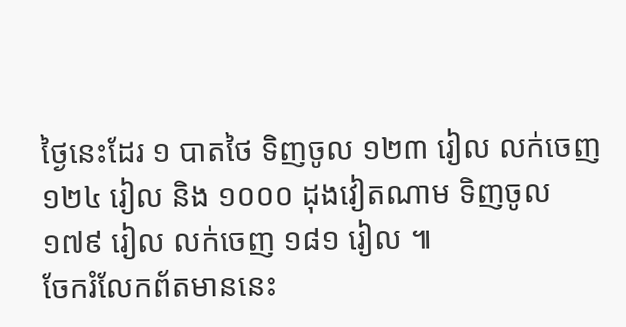ថ្ងៃនេះដែរ ១ បាតថៃ ទិញចូល ១២៣ រៀល លក់ចេញ ១២៤ រៀល និង ១០០០ ដុងវៀតណាម ទិញចូល ១៧៩ រៀល លក់ចេញ ១៨១ រៀល ៕
ចែករំលែកព័តមាននេះ